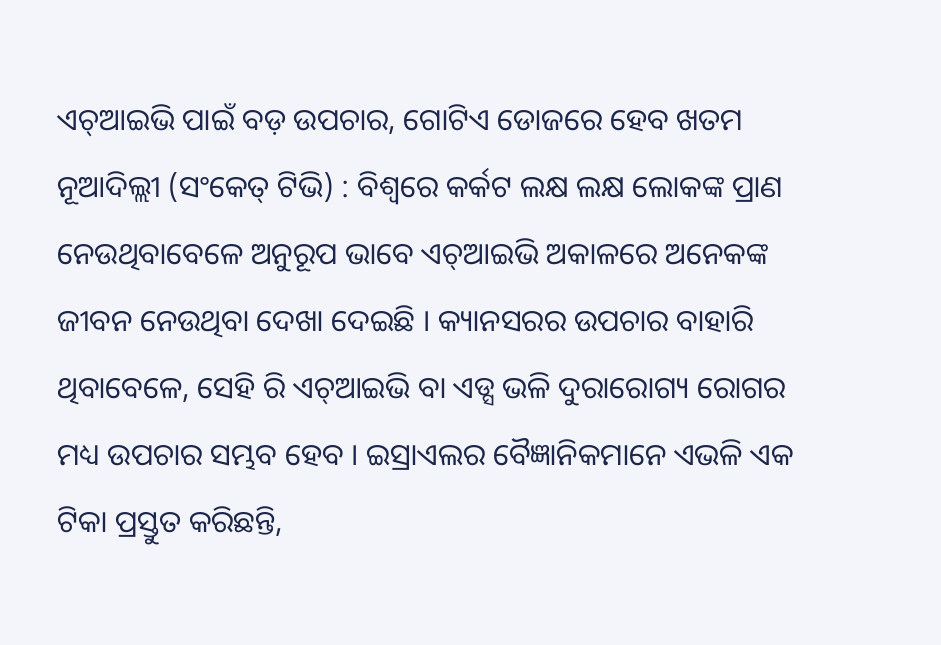ଏଚ୍ଆଇଭି ପାଇଁ ବଡ଼ ଉପଚାର, ଗୋଟିଏ ଡୋଜରେ ହେବ ଖତମ
ନୂଆଦିଲ୍ଲୀ (ସଂକେତ୍ ଟିଭି) : ବିଶ୍ୱରେ କର୍କଟ ଲକ୍ଷ ଲକ୍ଷ ଲୋକଙ୍କ ପ୍ରାଣ ନେଉଥିବାବେଳେ ଅନୁରୂପ ଭାବେ ଏଚ୍ଆଇଭି ଅକାଳରେ ଅନେକଙ୍କ ଜୀବନ ନେଉଥିବା ଦେଖା ଦେଇଛି । କ୍ୟାନସରର ଉପଚାର ବାହାରି ଥିବାବେଳେ, ସେହି ରି ଏଚ୍ଆଇଭି ବା ଏଡ୍ସ ଭଳି ଦୁରାରୋଗ୍ୟ ରୋଗର ମଧ୍ୟ ଉପଚାର ସମ୍ଭବ ହେବ । ଇସ୍ରାଏଲର ବୈଜ୍ଞାନିକମାନେ ଏଭଳି ଏକ ଟିକା ପ୍ରସ୍ତୁତ କରିଛନ୍ତି,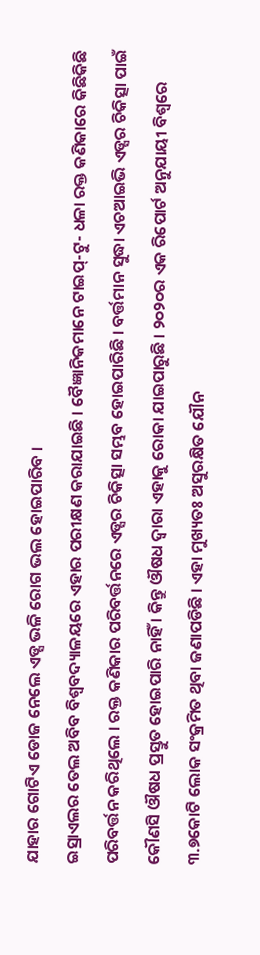ଯାହାର ଗୋଟିଏ ଡୋଜ ନେଲେ ଏଡ୍ସ ଭଳି ରୋଗ ଭଲ ହୋଇପାରିବ ।
ଇସ୍ରାଏଲର ତେଲ ଅବିବ ବିଶ୍ୱବଦ୍ୟାଳୟରେ ଏହାର ପରୀକ୍ଷଣ କରାଯାଇଛି । ବୈଜ୍ଞାନିକମାନେ ଟାଇପ୍-ଟୁ- ଧଳା ରକ୍ତ କଣିକାରେ କିଛିକିଛି ପରିବର୍ତ୍ତନ କରିଥିଲେ । ରକ୍ତ କଣିକାର ପରିବର୍ତ୍ତନରେ ଏଡ୍ସର ଚିକିତ୍ସା ସମ୍ଭବ ହୋଇପାରିଛି । ବର୍ତ୍ତମାନ ସୁଦ୍ଧା ଏଚଆଇଭି ଏଡ୍ସର ଚିକିତ୍ସା ପାଇଁ କୌଣସି ଔଷଧ ପ୍ରସ୍ତୁତ ହୋଇପାରି ନାହିଁ । କିନ୍ତୁ ଔଷଧ ଦ୍ୱାରା ଏହାକୁ ରୋକା ଯାଇପାରୁଛି । ୨୦୨୦ର ଏକ ରିପୋର୍ଟ ଅନୁଯାୟୀ ବିଶ୍ୱରେ ୩.୭କୋଟି ଲୋକ ସଂକ୍ରମିତ ଥିବା ଜଣାପଡିଛି । ଏହା ମୁଖ୍ୟତଃ ଅସୁରକ୍ଷିତ ଯୌନ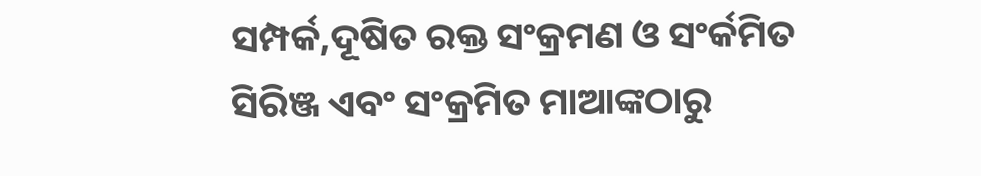ସମ୍ପର୍କ,ଦୂଷିତ ରକ୍ତ ସଂକ୍ରମଣ ଓ ସଂର୍କମିତ ସିରିଞ୍ଜ ଏବଂ ସଂକ୍ରମିତ ମାଆଙ୍କଠାରୁ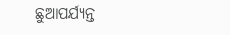ଛୁଆପର୍ଯ୍ୟନ୍ତ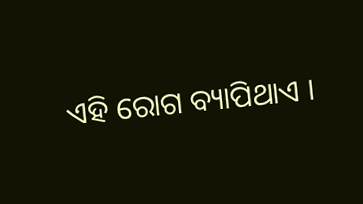ଏହି ରୋଗ ବ୍ୟାପିଥାଏ ।